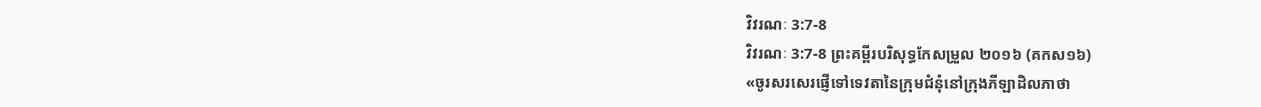វិវរណៈ 3:7-8
វិវរណៈ 3:7-8 ព្រះគម្ពីរបរិសុទ្ធកែសម្រួល ២០១៦ (គកស១៦)
«ចូរសរសេរផ្ញើទៅទេវតានៃក្រុមជំនុំនៅក្រុងភីឡាដិលភាថា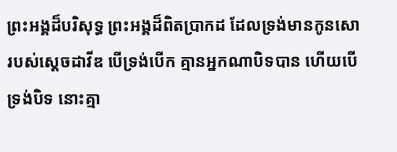ព្រះអង្គដ៏បរិសុទ្ធ ព្រះអង្គដ៏ពិតប្រាកដ ដែលទ្រង់មានកូនសោរបស់ស្តេចដាវីឌ បើទ្រង់បើក គ្មានអ្នកណាបិទបាន ហើយបើទ្រង់បិទ នោះគ្មា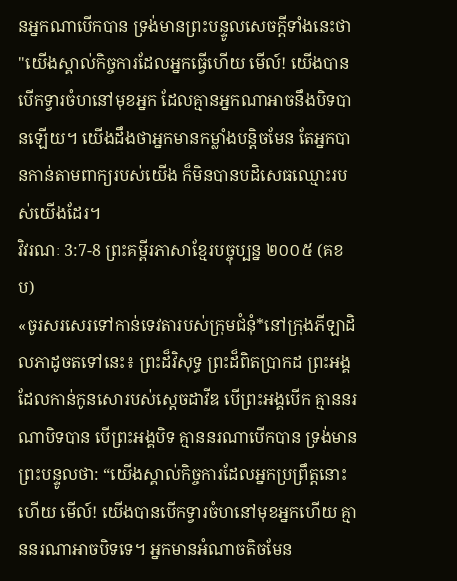នអ្នកណាបើកបាន ទ្រង់មានព្រះបន្ទូលសេចក្ដីទាំងនេះថា "យើងស្គាល់កិច្ចការដែលអ្នកធ្វើហើយ មើល៍! យើងបានបើកទ្វារចំហនៅមុខអ្នក ដែលគ្មានអ្នកណាអាចនឹងបិទបានឡើយ។ យើងដឹងថាអ្នកមានកម្លាំងបន្តិចមែន តែអ្នកបានកាន់តាមពាក្យរបស់យើង ក៏មិនបានបដិសេធឈ្មោះរបស់យើងដែរ។
វិវរណៈ 3:7-8 ព្រះគម្ពីរភាសាខ្មែរបច្ចុប្បន្ន ២០០៥ (គខប)
«ចូរសរសេរទៅកាន់ទេវតារបស់ក្រុមជំនុំ*នៅក្រុងភីឡាដិលភាដូចតទៅនេះ៖ ព្រះដ៏វិសុទ្ធ ព្រះដ៏ពិតប្រាកដ ព្រះអង្គដែលកាន់កូនសោរបស់ស្ដេចដាវីឌ បើព្រះអង្គបើក គ្មាននរណាបិទបាន បើព្រះអង្គបិទ គ្មាននរណាបើកបាន ទ្រង់មានព្រះបន្ទូលថា: “យើងស្គាល់កិច្ចការដែលអ្នកប្រព្រឹត្តនោះហើយ មើល៍! យើងបានបើកទ្វារចំហនៅមុខអ្នកហើយ គ្មាននរណាអាចបិទទេ។ អ្នកមានអំណាចតិចមែន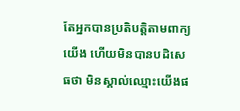តែអ្នកបានប្រតិបត្តិតាមពាក្យយើង ហើយមិនបានបដិសេធថា មិនស្គាល់ឈ្មោះយើងផ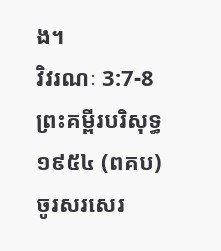ង។
វិវរណៈ 3:7-8 ព្រះគម្ពីរបរិសុទ្ធ ១៩៥៤ (ពគប)
ចូរសរសេរ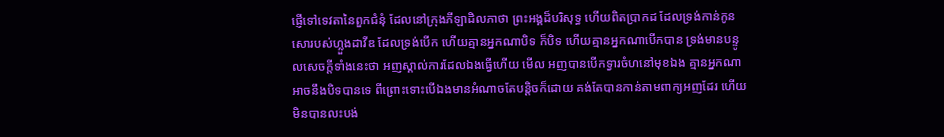ផ្ញើទៅទេវតានៃពួកជំនុំ ដែលនៅក្រុងភីឡាដិលភាថា ព្រះអង្គដ៏បរិសុទ្ធ ហើយពិតប្រាកដ ដែលទ្រង់កាន់កូនសោរបស់ហ្លួងដាវីឌ ដែលទ្រង់បើក ហើយគ្មានអ្នកណាបិទ ក៏បិទ ហើយគ្មានអ្នកណាបើកបាន ទ្រង់មានបន្ទូលសេចក្ដីទាំងនេះថា អញស្គាល់ការដែលឯងធ្វើហើយ មើល អញបានបើកទ្វារចំហនៅមុខឯង គ្មានអ្នកណាអាចនឹងបិទបានទេ ពីព្រោះទោះបើឯងមានអំណាចតែបន្តិចក៏ដោយ គង់តែបានកាន់តាមពាក្យអញដែរ ហើយមិនបានលះបង់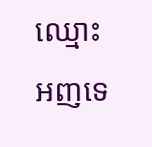ឈ្មោះអញទេ